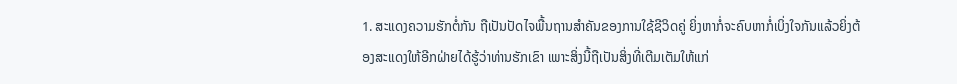1. ສະແດງຄວາມຮັກຕໍ່ກັນ ຖືເປັນປັດໄຈພື້ນຖານສຳຄັນຂອງການໃຊ້ຊີວິດຄູ່ ຍິ່ງຫາກໍ່ຈະຄົບຫາກໍ່ເບິ່ງໃຈກັນແລ້ວຍິ່ງຕ້ອງສະແດງໃຫ້ອີກຝ່າຍໄດ້ຮູ້ວ່າທ່ານຮັກເຂົາ ເພາະສິ່ງນີ້ຖືເປັນສິ່ງທີ່ເຕີມເຕັມໃຫ້ແກ່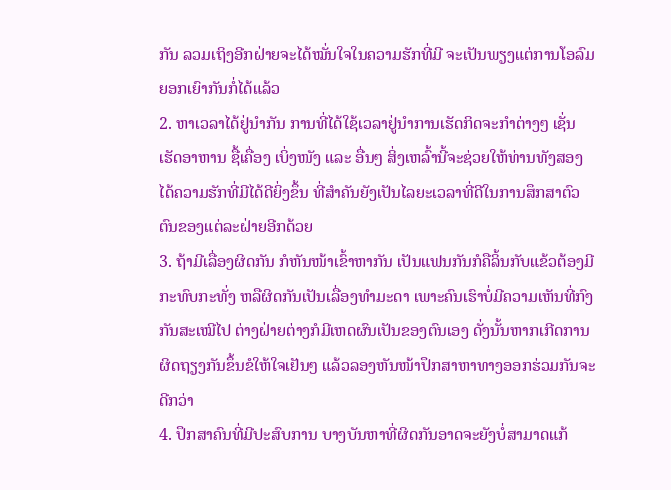ກັນ ລວມເຖິງອີກຝ່າຍຈະໄດ້ໝັ່ນໃຈໃນຄວາມຮັກທີ່ມີ ຈະເປັນພຽງແຕ່ການໂອລົມ ຍອກເຍົາກັນກໍ່ໄດ້ແລ້ວ
2. ຫາເວລາໄດ້ຢູ່ນຳກັນ ການທີ່ໄດ້ໃຊ້ເວລາຢູ່ນຳການເຮັດກິດຈະກຳຕ່າງໆ ເຊັ່ນ ເຮັດອາຫານ ຊື້ເຄື່ອງ ເບິ່ງໜັງ ແລະ ອື່ນໆ ສິ່ງເຫລົ້ານີ້ຈະຊ່ວຍໃຫ້ທ່ານທັງສອງ ໄດ້ຄວາມຮັກທີ່ມີໄດ້ດີຍິ່ງຂຶ້ນ ທີ່ສຳຄັນຍັງເປັນໄລຍະເວລາທີ່ດີໃນການສຶກສາຕົວຕົນຂອງແຕ່ລະຝ່າຍອີກດ້ວຍ
3. ຖ້າມີເລື່ອງຜິດກັນ ກໍຫັນໜ້າເຂົ້າຫາກັນ ເປັນແຟນກັນກໍຄືລິ້ນກັບແຂ້ວຕ້ອງມີກະທົບກະທັ່ງ ຫລືຜິດກັນເປັນເລື່ອງທຳມະດາ ເພາະຄົນເຮົາບໍ່ມີຄວາມເຫັນທີ່ກົງກັນສະເໝີໄປ ຕ່າງຝ່າຍຕ່າງກໍມີເຫດຜົນເປັນຂອງຕົນເອງ ດັ່ງນັ້ນຫາກເກີດການຜິດຖຽງກັນຂຶ້ນຂໍໃຫ້ໃຈເຢັນໆ ແລ້ວລອງຫັນໜ້າປຶກສາຫາທາງອອກຮ່ວມກັນຈະດີກວ່າ
4. ປຶກສາຄົນທີ່ມີປະສົບການ ບາງບັນຫາທີ່ຜິດກັນອາດຈະຍັງບໍ່ສາມາດແກ້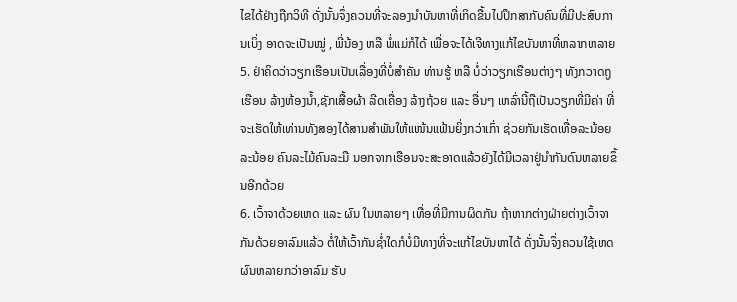ໄຂໄດ້ຢ່າງຖືກວິທີ ດັ່ງນັ້ນຈຶ່ງຄວນທີ່ຈະລອງນຳບັນຫາທີ່ເກິດຂື້ນໄປປຶກສາກັບຄົນທີ່ມີປະສົບການເບິ່ງ ອາດຈະເປັນໝູ່ , ພີ່ນ້ອງ ຫລື ພໍ່ແມ່ກໍໄດ້ ເພື່ອຈະໄດ້ເຈີທາງແກ້ໄຂບັນຫາທີ່ຫລາກຫລາຍ
5. ຢ່າຄິດວ່າວຽກເຮືອນເປັນເລື່ອງທີ່ບໍ່ສຳຄັນ ທ່ານຮູ້ ຫລື ບໍ່ວ່າວຽກເຮືອນຕ່າງໆ ທັງກວາດຖູເຮືອນ ລ້າງຫ້ອງນ້ຳ,ຊັກເສື້ອຜ້າ ລີດເຄື່ອງ ລ້າງຖ້ວຍ ແລະ ອື່ນໆ ເຫລົ່ານີ້ຖືເປັນວຽກທີ່ມີຄ່າ ທີ່ຈະເຮັດໃຫ້ເທ່ານທັງສອງໄດ້ສານສຳພັນໃຫ້ແໜ້ນແຟ້ນຍິ່ງກວ່າເກົ່າ ຊ່ວຍກັນເຮັດເທື່ອລະນ້ອຍລະນ້ອຍ ຄົນລະໄມ້ຄົນລະມື ນອກຈາກເຮືອນຈະສະອາດແລ້ວຍັງໄດ້ມີເວລາຢູ່ນຳກັນດົນຫລາຍຂຶ້ນອີກດ້ວຍ
6. ເວົ້າຈາດ້ວຍເຫດ ແລະ ຜົນ ໃນຫລາຍໆ ເທື່ອທີ່ມີການຜິດກັນ ຖ້າຫາກຕ່າງຝ່າຍຕ່າງເວົ້າຈາກັນດ້ວຍອາລົມແລ້ວ ຕໍ່ໃຫ້ເວົ້າກັນຊ່ຳໃດກໍບໍ່ມີທາງທີ່ຈະແກ້ໄຂບັນຫາໄດ້ ດັ່ງນັ້ນຈຶ່ງຄວນໃຊ້ເຫດຜົນຫລາຍກວ່າອາລົມ ຮັບ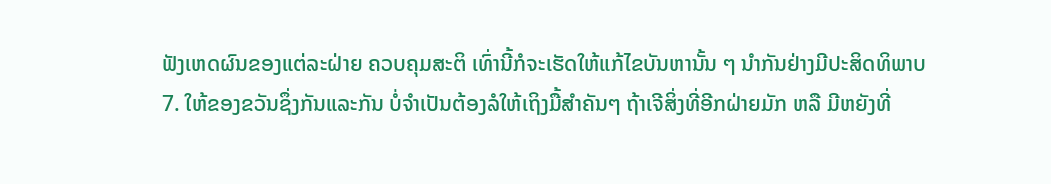ຟັງເຫດຜົນຂອງແຕ່ລະຝ່າຍ ຄວບຄຸມສະຕິ ເທົ່ານີ້ກໍຈະເຮັດໃຫ້ແກ້ໄຂບັນຫານັ້ນ ໆ ນຳກັນຢ່າງມີປະສິດທິພາບ
7. ໃຫ້ຂອງຂວັນຊຶ່ງກັນແລະກັນ ບໍ່ຈຳເປັນຕ້ອງລໍໃຫ້ເຖິງມື້ສຳຄັນໆ ຖ້າເຈີສິ່ງທີ່ອີກຝ່າຍມັກ ຫລື ມີຫຍັງທີ່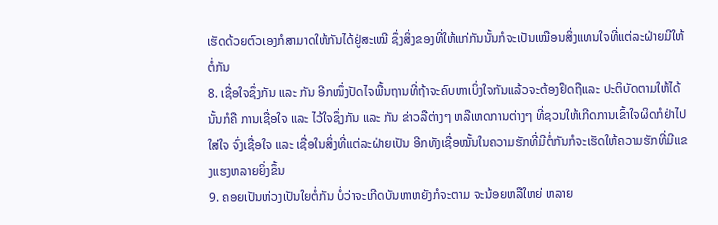ເຮັດດ້ວຍຕົວເອງກໍສາມາດໃຫ້ກັນໄດ້ຢູ່ສະເໝີ ຊຶ່ງສິ່ງຂອງທີ່ໃຫ້ແກ່ກັນນັ້ນກໍຈະເປັນເໝືອນສິ່ງແທນໃຈທີ່ແຕ່ລະຝ່າຍມີໃຫ້ຕໍ່ກັນ
8. ເຊື່ອໃຈຊຶ່ງກັນ ແລະ ກັນ ອີກໜຶ່ງປັດໄຈພື້ນຖານທີ່ຖ້າຈະຄົບຫາເບິ່ງໃຈກັນແລ້ວຈະຕ້ອງຢຶດຖືແລະ ປະຕິບັດຕາມໃຫ້ໄດ້ ນັ້ນກໍຄື ການເຊື່ອໃຈ ແລະ ໄວ້ໃຈຊຶ່ງກັນ ແລະ ກັນ ຂ່າວລືຕ່າງໆ ຫລືເຫດການຕ່າງໆ ທີ່ຊວນໃຫ້ເກີດການເຂົ້າໃຈຜິດກໍຢ່າໄປໃສ່ໃຈ ຈົ່ງເຊື່ອໃຈ ແລະ ເຊື່ອໃນສິ່ງທີ່ແຕ່ລະຝ່າຍເປັນ ອີກທັງເຊື່ອໝັ້ນໃນຄວາມຮັກທີ່ມີຕໍ່ກັນກໍຈະເຮັດໃຫ້ຄວາມຮັກທີ່ມີແຂງແຮງຫລາຍຍິ່ງຂຶ້ນ
9. ຄອຍເປັນຫ່ວງເປັນໃຍຕໍ່ກັນ ບໍ່ວ່າຈະເກີດບັນຫາຫຍັງກໍຈະຕາມ ຈະນ້ອຍຫລືໃຫຍ່ ຫລາຍ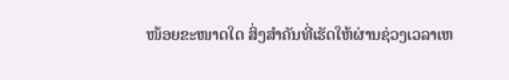ໜ້ອຍຂະໜາດໃດ ສິ່ງສຳຄັນທີ່ເຮັດໃຫ້ຜ່ານຊ່ວງເວລາເຫ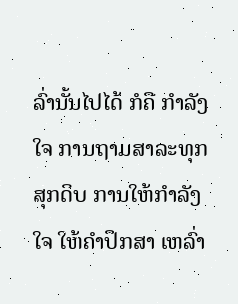ລົ່ານັ້ນໄປໄດ້ ກໍຄື ກຳລັງໃຈ ການຖາມສາລະທຸກສຸກດິບ ການໃຫ້ກຳລັງໃຈ ໃຫ້ຄຳປຶກສາ ເຫລົ່າ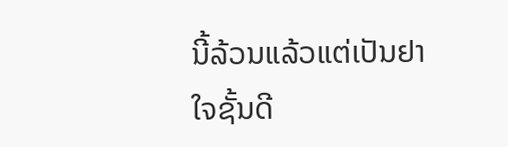ນີ້ລ້ວນແລ້ວແຕ່ເປັນຢາໃຈຊັ້ນດີ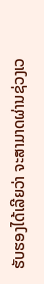ຮັບຮອງໄດ້ເລີຍວ່າ ຈະສາມາດຜ່ານຊ່ວງເວ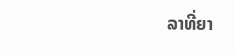ລາທີ່ຍາ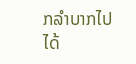ກລຳບາກໄປໄດ້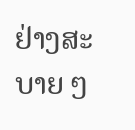ຢ່າງສະບາຍ ໆ